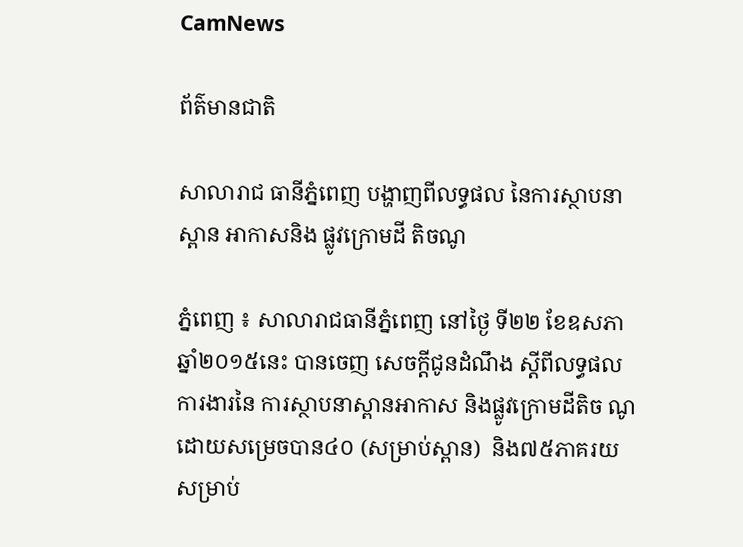CamNews

ព័ត៌មានជាតិ

សាលារាជ ធានីភ្នំពេញ បង្ហាញពីលទ្ធផល នៃការស្ថាបនាស្ពាន អាកាសនិង ផ្លូវក្រោមដី តិចណូ

ភ្នំពេញ ៖ សាលារាជធានីភ្នំពេញ នៅថ្ងៃ ទី២២ ខែឧសភា ឆ្នាំ២០១៥នេះ បានចេញ សេចក្ដីជូនដំណឹង ស្ដីពីលទ្ធផលការងារនៃ ការស្ថាបនាស្ពានអាកាស និងផ្លូវក្រោមដីតិច ណូ ដោយសម្រេចបាន៤០ (សម្រាប់ស្ពាន)  និង៧៥ភាគរយ សម្រាប់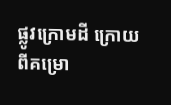ផ្លូវក្រោមដី ក្រោយ ពីគម្រោ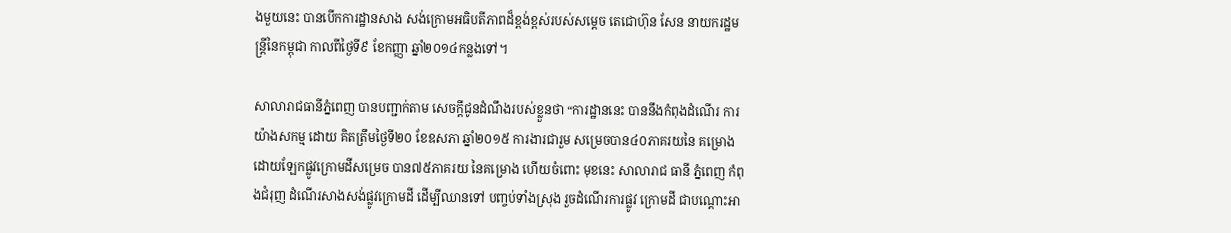ងមួយនេះ បានបើកការដ្ឋានសាង សង់ក្រោមអធិបតីភាពដ៏ខ្ពង់ខ្ពស់របស់សម្ដេច តេជោហ៊ុន សែន នាយករដ្ឋមន្ដ្រីនៃកម្ពុជា កាលពីថ្ងៃទី៩ ខែកញ្ញា ឆ្នាំ២០១៤កន្លងទៅ។

សាលារាជធានីភ្នំពេញ បានបញ្ជាក់តាម សេចក្ដីជូនដំណឹងរបស់ខ្លួនថា “ការដ្ឋាននេះ បាននឹងកំពុងដំណើរ ការយ៉ាងសកម្ម ដោយ គិតត្រឹមថ្ងៃទី២០ ខែឧសភា ឆ្នាំ២០១៥ ការងារជារួម សម្រេចបាន៤០ភាគរយនៃ គម្រោង ដោយឡែកផ្លូវក្រោមដីសម្រេច បាន៧៥ភាគរយ នៃគម្រោង ហើយចំពោះ មុខនេះ សាលារាជ ធានី ភ្នំពេញ កំពុងជំរុញ ដំណើរសាងសង់ផ្លូវក្រោមដី ដើម្បីឈានទៅ បញ្ចប់ទាំងស្រុង រួចដំណើរការផ្លូវ ក្រោមដី ជាបណ្ដោះអា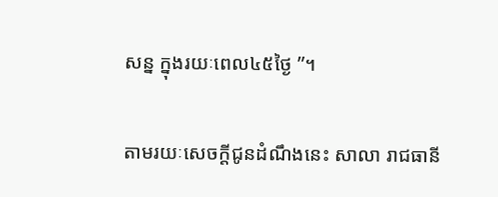សន្ន ក្នុងរយៈពេល៤៥ថ្ងៃ ”។

តាមរយៈសេចក្ដីជូនដំណឹងនេះ សាលា រាជធានី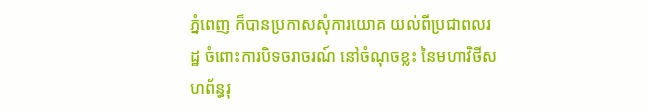ភ្នំពេញ ក៏បានប្រកាសសុំការយោគ យល់ពីប្រជាពលរដ្ឋ ចំពោះការបិទចរាចរណ៍ នៅចំណុចខ្លះ នៃមហាវិថីសហព័ន្ធរុ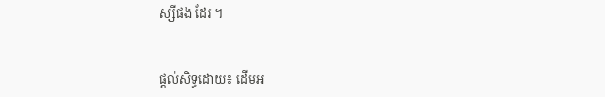ស្សីផង ដែរ ។


ផ្ដល់សិទ្ធដោយ៖ ដើមអ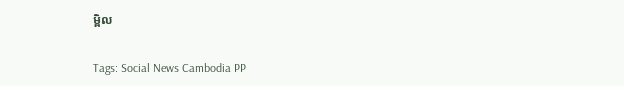ម្ពិល


Tags: Social News Cambodia PP